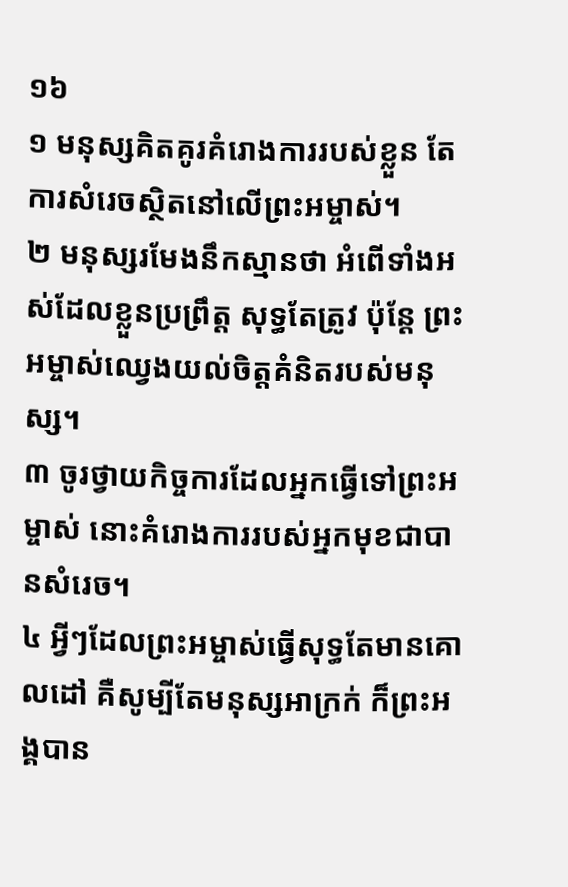១៦
១ មនុស្សគិតគូរគំរោងការរបស់ខ្លួន តែការសំរេចស្ថិតនៅលើព្រះអម្ចាស់។
២ មនុស្សរមែងនឹកស្មានថា អំពើទាំងអស់ដែលខ្លួនប្រព្រឹត្ត សុទ្ធតែត្រូវ ប៉ុន្តែ ព្រះអម្ចាស់ឈ្វេងយល់ចិត្តគំនិតរបស់មនុស្ស។
៣ ចូរថ្វាយកិច្ចការដែលអ្នកធ្វើទៅព្រះអម្ចាស់ នោះគំរោងការរបស់អ្នកមុខជាបានសំរេច។
៤ អ្វីៗដែលព្រះអម្ចាស់ធ្វើសុទ្ធតែមានគោលដៅ គឺសូម្បីតែមនុស្សអាក្រក់ ក៏ព្រះអង្គបាន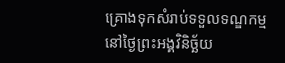គ្រោងទុកសំរាប់ទទួលទណ្ឌកម្ម នៅថ្ងៃព្រះអង្គវិនិច្ឆ័យ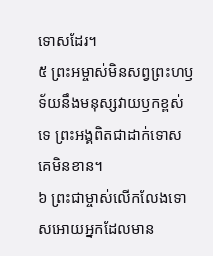ទោសដែរ។
៥ ព្រះអម្ចាស់មិនសព្វព្រះហឫទ័យនឹងមនុស្សវាយឫកខ្ពស់ទេ ព្រះអង្គពិតជាដាក់ទោសគេមិនខាន។
៦ ព្រះជាម្ចាស់លើកលែងទោសអោយអ្នកដែលមាន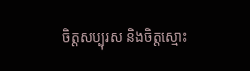ចិត្តសប្បុរស និងចិត្តស្មោះ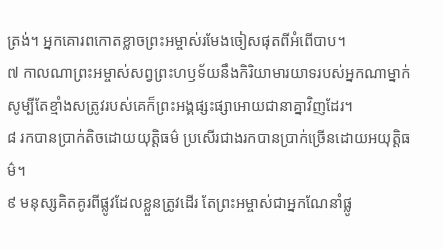ត្រង់។ អ្នកគោរពកោតខ្លាចព្រះអម្ចាស់រមែងចៀសផុតពីអំពើបាប។
៧ កាលណាព្រះអម្ចាស់សព្វព្រះហឫទ័យនឹងកិរិយាមារយាទរបស់អ្នកណាម្នាក់ សូម្បីតែខ្មាំងសត្រូវរបស់គេក៏ព្រះអង្គផ្សះផ្សាអោយជានាគ្នាវិញដែរ។
៨ រកបានប្រាក់តិចដោយយុត្តិធម៌ ប្រសើរជាងរកបានប្រាក់ច្រើនដោយអយុត្តិធម៌។
៩ មនុស្សគិតគូរពីផ្លូវដែលខ្លួនត្រូវដើរ តែព្រះអម្ចាស់ជាអ្នកណែនាំផ្លូ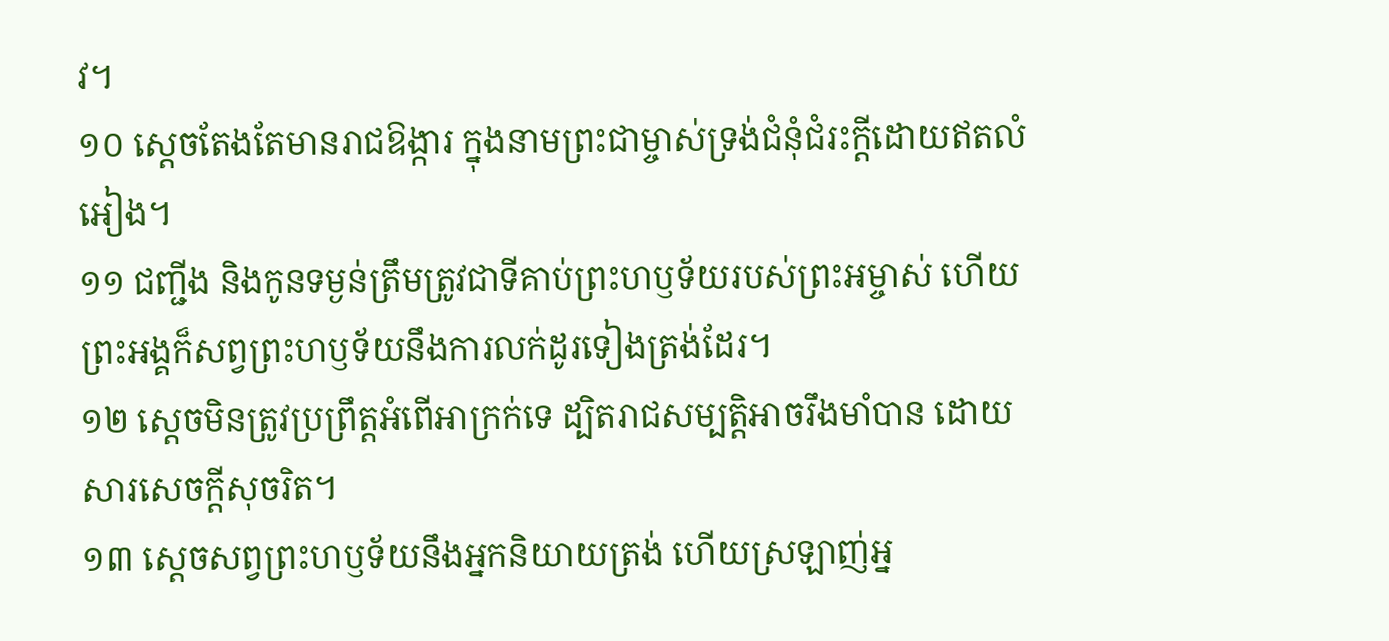វ។
១០ ស្ដេចតែងតែមានរាជឱង្ការ ក្នុងនាមព្រះជាម្ចាស់ទ្រង់ជំនុំជំរះក្ដីដោយឥតលំអៀង។
១១ ជញ្ជីង និងកូនទម្ងន់ត្រឹមត្រូវជាទីគាប់ព្រះហឫទ័យរបស់ព្រះអម្ចាស់ ហើយព្រះអង្គក៏សព្វព្រះហឫទ័យនឹងការលក់ដូរទៀងត្រង់ដែរ។
១២ ស្ដេចមិនត្រូវប្រព្រឹត្តអំពើអាក្រក់ទេ ដ្បិតរាជសម្បត្តិអាចរឹងមាំបាន ដោយសារសេចក្ដីសុចរិត។
១៣ ស្ដេចសព្វព្រះហឫទ័យនឹងអ្នកនិយាយត្រង់ ហើយស្រឡាញ់អ្ន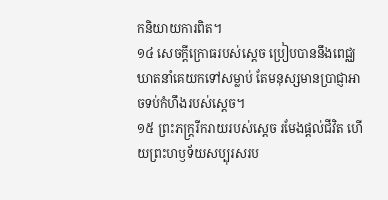កនិយាយការពិត។
១៤ សេចក្ដីក្រោធរបស់ស្ដេច ប្រៀបបាននឹងពេជ្ឈឃាតនាំគេយកទៅសម្លាប់ តែមនុស្សមានប្រាជ្ញាអាចទប់កំហឹងរបស់ស្ដេច។
១៥ ព្រះភក្ត្ររីករាយរបស់ស្ដេច រមែងផ្ដល់ជីវិត ហើយព្រះហឫទ័យសប្បុរសរប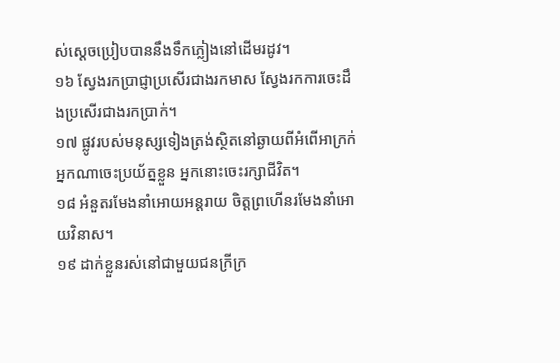ស់ស្ដេចប្រៀបបាននឹងទឹកភ្លៀងនៅដើមរដូវ។
១៦ ស្វែងរកប្រាជ្ញាប្រសើរជាងរកមាស ស្វែងរកការចេះដឹងប្រសើរជាងរកប្រាក់។
១៧ ផ្លូវរបស់មនុស្សទៀងត្រង់ស្ថិតនៅឆ្ងាយពីអំពើអាក្រក់ អ្នកណាចេះប្រយ័ត្នខ្លួន អ្នកនោះចេះរក្សាជីវិត។
១៨ អំនួតរមែងនាំអោយអន្តរាយ ចិត្តព្រហើនរមែងនាំអោយវិនាស។
១៩ ដាក់ខ្លួនរស់នៅជាមួយជនក្រីក្រ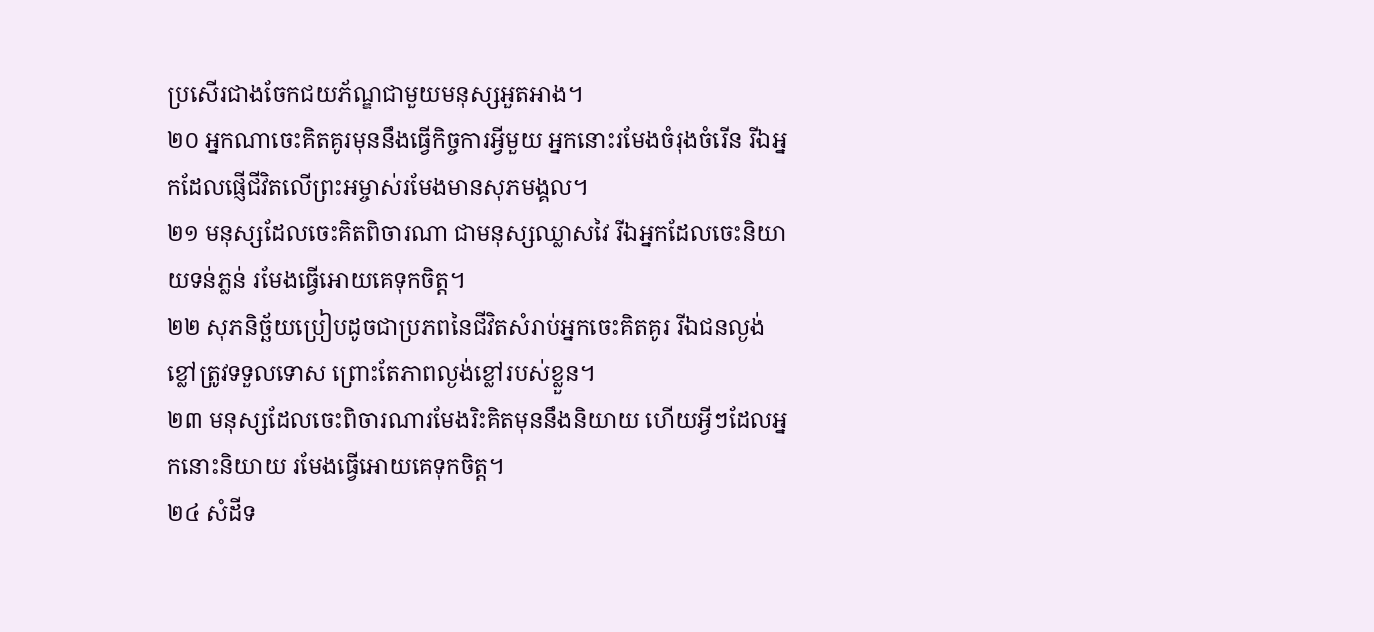ប្រសើរជាងចែកជយភ័ណ្ឌជាមួយមនុស្សអួតអាង។
២០ អ្នកណាចេះគិតគូរមុននឹងធ្វើកិច្ចការអ្វីមួយ អ្នកនោះរមែងចំរុងចំរើន រីឯអ្នកដែលផ្ញើជីវិតលើព្រះអម្ចាស់រមែងមានសុភមង្គល។
២១ មនុស្សដែលចេះគិតពិចារណា ជាមនុស្សឈ្លាសវៃ រីឯអ្នកដែលចេះនិយាយទន់ភ្លន់ រមែងធ្វើអោយគេទុកចិត្ត។
២២ សុភនិច្ឆ័យប្រៀបដូចជាប្រភពនៃជីវិតសំរាប់អ្នកចេះគិតគូរ រីឯជនល្ងង់ខ្លៅត្រូវទទួលទោស ព្រោះតែភាពល្ងង់ខ្លៅរបស់ខ្លួន។
២៣ មនុស្សដែលចេះពិចារណារមែងរិះគិតមុននឹងនិយាយ ហើយអ្វីៗដែលអ្នកនោះនិយាយ រមែងធ្វើអោយគេទុកចិត្ត។
២៤ សំដីទ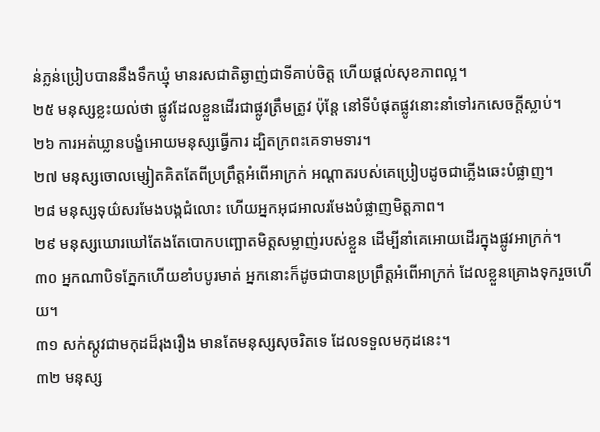ន់ភ្លន់ប្រៀបបាននឹងទឹកឃ្មុំ មានរសជាតិឆ្ងាញ់ជាទីគាប់ចិត្ត ហើយផ្ដល់សុខភាពល្អ។
២៥ មនុស្សខ្លះយល់ថា ផ្លូវដែលខ្លួនដើរជាផ្លូវត្រឹមត្រូវ ប៉ុន្តែ នៅទីបំផុតផ្លូវនោះនាំទៅរកសេចក្ដីស្លាប់។
២៦ ការអត់ឃ្លានបង្ខំអោយមនុស្សធ្វើការ ដ្បិតក្រពះគេទាមទារ។
២៧ មនុស្សចោលម្សៀតគិតតែពីប្រព្រឹត្តអំពើអាក្រក់ អណ្ដាតរបស់គេប្រៀបដូចជាភ្លើងឆេះបំផ្លាញ។
២៨ មនុស្សទុយ៌សរមែងបង្កជំលោះ ហើយអ្នកអុជអាលរមែងបំផ្លាញមិត្តភាព។
២៩ មនុស្សឃោរឃៅតែងតែបោកបញ្ឆោតមិត្តសម្លាញ់របស់ខ្លួន ដើម្បីនាំគេអោយដើរក្នុងផ្លូវអាក្រក់។
៣០ អ្នកណាបិទភ្នែកហើយខាំបបូរមាត់ អ្នកនោះក៏ដូចជាបានប្រព្រឹត្តអំពើអាក្រក់ ដែលខ្លួនគ្រោងទុករួចហើយ។
៣១ សក់ស្កូវជាមកុដដ៏រុងរឿង មានតែមនុស្សសុចរិតទេ ដែលទទួលមកុដនេះ។
៣២ មនុស្ស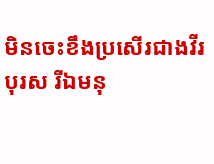មិនចេះខឹងប្រសើរជាងវីរបុរស រីឯមនុ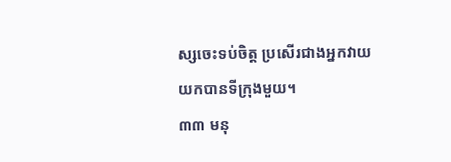ស្សចេះទប់ចិត្ត ប្រសើរជាងអ្នកវាយយកបានទីក្រុងមួយ។
៣៣ មនុ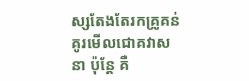ស្សតែងតែរកគ្រូគន់គូរមើលជោគវាសនា ប៉ុន្តែ គឺ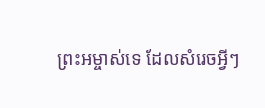ព្រះអម្ចាស់ទេ ដែលសំរេចអ្វីៗ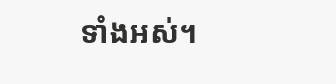ទាំងអស់។